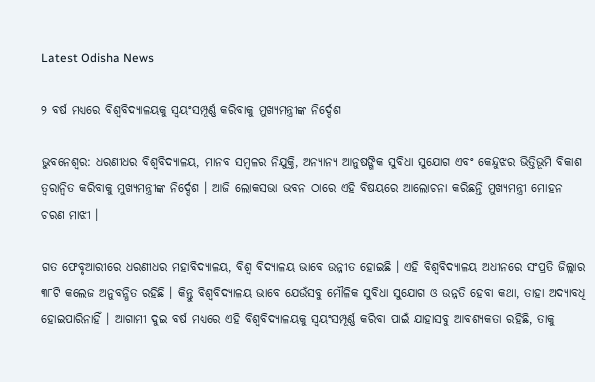Latest Odisha News

୨ ବର୍ଷ ମଧ୍ୟରେ ବିଶ୍ବବିଦ୍ୟାଳୟକୁ ସ୍ବୟଂସମ୍ପୂର୍ଣ୍ଣ କରିବାକୁ ମୁଖ୍ୟମନ୍ତ୍ରୀଙ୍କ ନିର୍ଦ୍ଦେଶ

ଭୁବନେଶ୍ୱର: ଧରଣୀଧର ବିଶ୍ବବିଦ୍ୟାଳୟ, ମାନବ ସମ୍ବଳର ନିଯୁକ୍ତି, ଅନ୍ୟାନ୍ୟ ଆନୁଷଙ୍ଗିକ ସୁବିଧା ସୁଯୋଗ ଏବଂ କେନ୍ଦୁଝର ଭିତ୍ତିଭୂମି ବିକାଶ ତ୍ବରାନ୍ବିତ କରିବାକୁ ମୁଖ୍ୟମନ୍ତ୍ରୀଙ୍କ ନିର୍ଦ୍ଦେଶ । ଆଜି ଲୋକସଭା ଭବନ ଠାରେ ଏହି ବିଷୟରେ ଆଲୋଚନା କରିଛନ୍ତି ମୁଖ୍ୟମନ୍ତ୍ରୀ ମୋହନ ଚରଣ ମାଝୀ ।

ଗତ ଫେବୃଆରୀରେ ଧରଣୀଧର ମହାବିଦ୍ୟାଳୟ, ବିଶ୍ବ ବିଦ୍ୟାଳୟ ଭାବେ ଉନ୍ନୀତ ହୋଇଛି । ଏହି ବିଶ୍ବବିଦ୍ୟାଳୟ ଅଧୀନରେ ସଂପ୍ରତି ଜିଲ୍ଲାର ୩୮ଟି କଲେଜ ଅନୁବନ୍ଧିତ ରହିଛି । କିନ୍ତୁ ବିଶ୍ବବିଦ୍ୟାଳୟ ଭାବେ ଯେଉଁସବୁ ମୌଳିକ ସୁବିଧା ସୁଯୋଗ ଓ ଉନ୍ନତି ହେବା କଥା, ତାହା ଅଦ୍ୟାବଧି ହୋଇପାରିନାହିଁ । ଆଗାମୀ ଦୁଇ ବର୍ଷ ମଧ୍ୟରେ ଏହି ବିଶ୍ବବିଦ୍ୟାଳୟକୁ ସ୍ବୟଂସମ୍ପୂର୍ଣ୍ଣ କରିବା ପାଇଁ ଯାହାସବୁ ଆବଶ୍ୟକତା ରହିଛି, ତାକୁ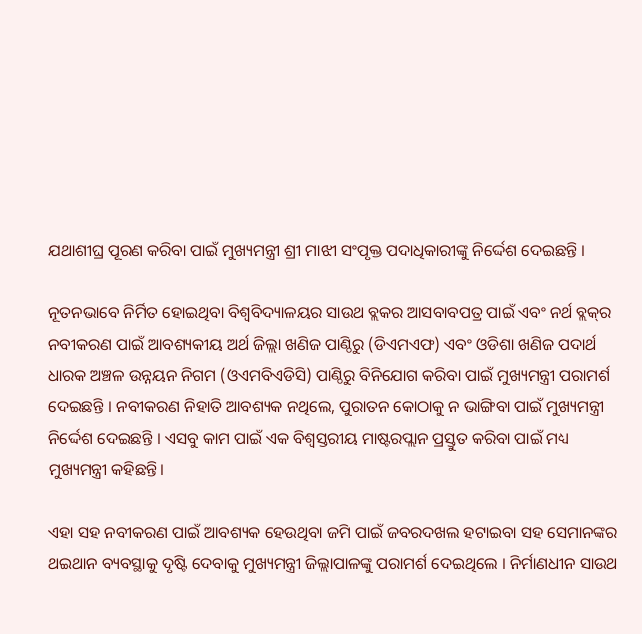ଯଥାଶୀଘ୍ର ପୂରଣ କରିବା ପାଇଁ ମୁଖ୍ୟମନ୍ତ୍ରୀ ଶ୍ରୀ ମାଝୀ ସଂପୃକ୍ତ ପଦାଧିକାରୀଙ୍କୁ ନିର୍ଦ୍ଦେଶ ଦେଇଛନ୍ତି ।

ନୂତନଭାବେ ନିର୍ମିତ ହୋଇଥିବା ବିଶ୍ବବିଦ୍ୟାଳୟର ସାଉଥ ବ୍ଲକର ଆସବାବପତ୍ର ପାଇଁ ଏବଂ ନର୍ଥ ବ୍ଲକ୍‌ର ନବୀକରଣ ପାଇଁ ଆବଶ୍ୟକୀୟ ଅର୍ଥ ଜିଲ୍ଲା ଖଣିଜ ପାଣ୍ଠିରୁ (ଡିଏମଏଫ) ଏବଂ ଓଡିଶା ଖଣିଜ ପଦାର୍ଥ ଧାରକ ଅଞ୍ଚଳ ଉନ୍ନୟନ ନିଗମ (ଓଏମବିଏଡିସି) ପାଣ୍ଠିରୁ ବିନିଯୋଗ କରିବା ପାଇଁ ମୁଖ୍ୟମନ୍ତ୍ରୀ ପରାମର୍ଶ ଦେଇଛନ୍ତି । ନବୀକରଣ ନିହାତି ଆବଶ୍ୟକ ନଥିଲେ, ପୁରାତନ କୋଠାକୁ ନ ଭାଙ୍ଗିବା ପାଇଁ ମୁଖ୍ୟମନ୍ତ୍ରୀ ନିର୍ଦ୍ଦେଶ ଦେଇଛନ୍ତି । ଏସବୁ କାମ ପାଇଁ ଏକ ବିଶ୍ବସ୍ତରୀୟ ମାଷ୍ଟରପ୍ଲାନ ପ୍ରସ୍ତୁତ କରିବା ପାଇଁ ମଧ୍ୟ ମୁଖ୍ୟମନ୍ତ୍ରୀ କହିଛନ୍ତି।

ଏହା ସହ ନବୀକରଣ ପାଇଁ ଆବଶ୍ୟକ ହେଉଥିବା ଜମି ପାଇଁ ଜବରଦଖଲ ହଟାଇବା ସହ ସେମାନଙ୍କର ଥଇଥାନ ବ୍ୟବସ୍ଥାକୁ ଦୃଷ୍ଟି ଦେବାକୁ ମୁଖ୍ୟମନ୍ତ୍ରୀ ଜିଲ୍ଲାପାଳଙ୍କୁ ପରାମର୍ଶ ଦେଇଥିଲେ । ନିର୍ମାଣଧୀନ ସାଉଥ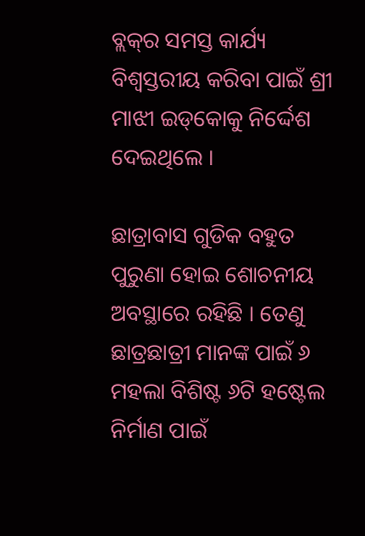ବ୍ଲକ୍‌ର ସମସ୍ତ କାର୍ଯ୍ୟ ବିଶ୍ବସ୍ତରୀୟ କରିବା ପାଇଁ ଶ୍ରୀ ମାଝୀ ଇଡ୍‌କୋକୁ ନିର୍ଦ୍ଦେଶ ଦେଇଥିଲେ ।

ଛାତ୍ରାବାସ ଗୁଡିକ ବହୁତ ପୁରୁଣା ହୋଇ ଶୋଚନୀୟ ଅବସ୍ଥାରେ ରହିଛି । ତେଣୁ ଛାତ୍ରଛାତ୍ରୀ ମାନଙ୍କ ପାଇଁ ୬ ମହଲା ବିଶିଷ୍ଟ ୬ଟି ହଷ୍ଟେଲ ନିର୍ମାଣ ପାଇଁ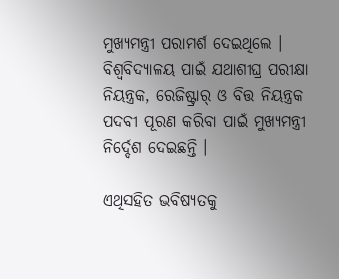ମୁଖ୍ୟମନ୍ତ୍ରୀ ପରାମର୍ଶ ଦେଇଥିଲେ । ବିଶ୍ବବିଦ୍ୟାଳୟ ପାଇଁ ଯଥାଶୀଘ୍ର ପରୀକ୍ଷା ନିୟନ୍ତ୍ରକ, ରେଜିଷ୍ଟ୍ରାର୍‌ ଓ ବିତ୍ତ ନିୟନ୍ତ୍ରକ ପଦବୀ ପୂରଣ କରିବା ପାଇଁ ମୁଖ୍ୟମନ୍ତ୍ରୀ ନିର୍ଦ୍ଦେଶ ଦେଇଛନ୍ତି ।

ଏଥିସହିତ ଭବିଷ୍ୟତକୁ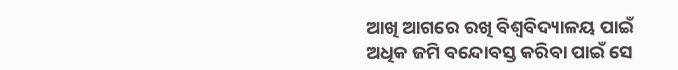ଆଖି ଆଗରେ ରଖି ବିଶ୍ବବିଦ୍ୟାଳୟ ପାଇଁ ଅଧିକ ଜମି ବନ୍ଦୋବସ୍ତ କରିବା ପାଇଁ ସେ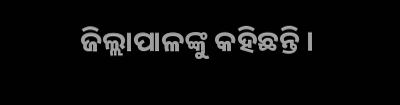ଜିଲ୍ଲାପାଳଙ୍କୁ କହିଛନ୍ତି ।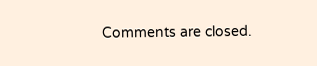Comments are closed.